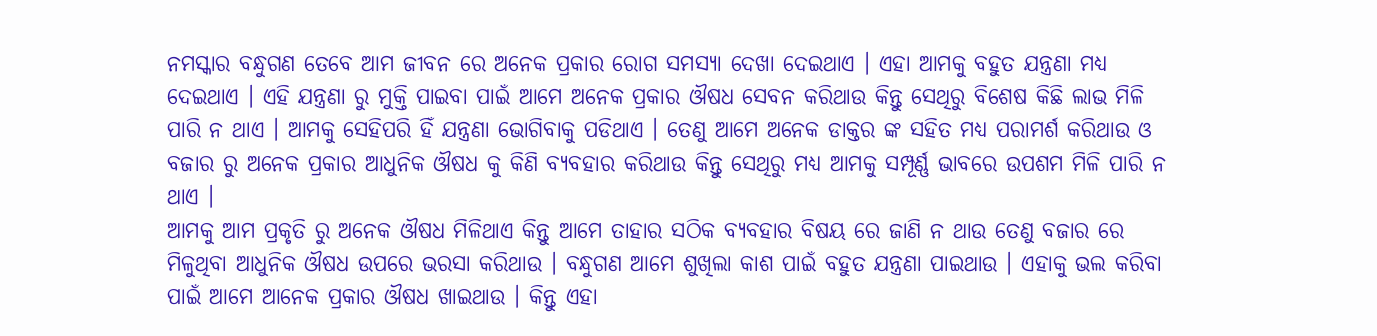ନମସ୍କାର ବନ୍ଧୁଗଣ ତେବେ ଆମ ଜୀବନ ରେ ଅନେକ ପ୍ରକାର ରୋଗ ସମସ୍ୟା ଦେଖା ଦେଇଥାଏ । ଏହା ଆମକୁ ବହୁତ ଯନ୍ତ୍ରଣା ମଧ୍ୟ ଦେଇଥାଏ । ଏହି ଯନ୍ତ୍ରଣା ରୁ ମୁକ୍ତି ପାଇବା ପାଇଁ ଆମେ ଅନେକ ପ୍ରକାର ଔଷଧ ସେବନ କରିଥାଉ କିନ୍ତୁ ସେଥିରୁ ବିଶେଷ କିଛି ଲାଭ ମିଳି ପାରି ନ ଥାଏ । ଆମକୁ ସେହିପରି ହିଁ ଯନ୍ତ୍ରଣା ଭୋଗିବାକୁ ପଡିଥାଏ । ତେଣୁ ଆମେ ଅନେକ ଡାକ୍ତର ଙ୍କ ସହିତ ମଧ୍ୟ ପରାମର୍ଶ କରିଥାଉ ଓ ବଜାର ରୁ ଅନେକ ପ୍ରକାର ଆଧୁନିକ ଔଷଧ କୁ କିଣି ବ୍ୟବହାର କରିଥାଉ କିନ୍ତୁ ସେଥିରୁ ମଧ୍ୟ ଆମକୁ ସମ୍ପୂର୍ଣ୍ଣ ଭାବରେ ଉପଶମ ମିଳି ପାରି ନ ଥାଏ ।
ଆମକୁ ଆମ ପ୍ରକୃତି ରୁ ଅନେକ ଔଷଧ ମିଳିଥାଏ କିନ୍ତୁ ଆମେ ତାହାର ସଠିକ ବ୍ୟବହାର ବିଷୟ ରେ ଜାଣି ନ ଥାଉ ତେଣୁ ବଜାର ରେ ମିଳୁଥିବା ଆଧୁନିକ ଔଷଧ ଉପରେ ଭରସା କରିଥାଉ । ବନ୍ଧୁଗଣ ଆମେ ଶୁଖିଲା କାଶ ପାଇଁ ବହୁତ ଯନ୍ତ୍ରଣା ପାଇଥାଉ । ଏହାକୁ ଭଲ କରିବା ପାଇଁ ଆମେ ଆନେକ ପ୍ରକାର ଔଷଧ ଖାଇଥାଉ । କିନ୍ତୁ ଏହା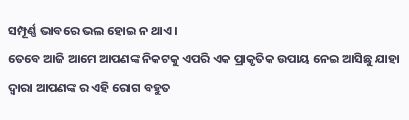ସମ୍ପୂର୍ଣ୍ଣ ଭାବରେ ଭଲ ହୋଇ ନ ଥାଏ ।
ତେବେ ଆଜି ଆମେ ଆପଣଙ୍କ ନିକଟକୁ ଏପରି ଏକ ପ୍ରାକୃତିକ ଉପାୟ ନେଇ ଆସିଛୁ ଯାହା ଦ୍ୱାରା ଆପଣଙ୍କ ର ଏହି ରୋଗ ବହୁତ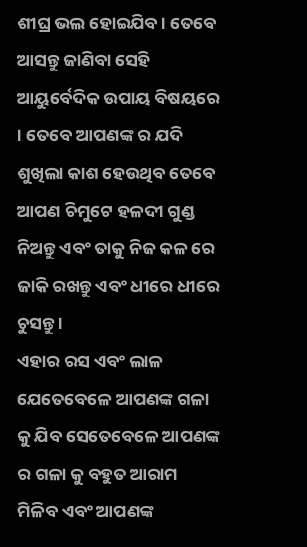ଶୀଘ୍ର ଭଲ ହୋଇଯିବ । ତେବେ ଆସନ୍ତୁ ଜାଣିବା ସେହି ଆୟୁର୍ବେଦିକ ଉପାୟ ବିଷୟରେ । ତେବେ ଆପଣଙ୍କ ର ଯଦି ଶୁଖିଲା କାଶ ହେଉଥିବ ତେବେ ଆପଣ ଚିମୁଟେ ହଳଦୀ ଗୁଣ୍ଡ ନିଅନ୍ତୁ ଏବଂ ତାକୁ ନିଜ କଳ ରେ ଜାକି ରଖନ୍ତୁ ଏବଂ ଧୀରେ ଧୀରେ ଚୁସନ୍ତୁ ।
ଏହାର ରସ ଏବଂ ଲାଳ ଯେତେବେଳେ ଆପଣଙ୍କ ଗଳା କୁ ଯିବ ସେତେବେଳେ ଆପଣଙ୍କ ର ଗଳା କୁ ବହୁତ ଆରାମ ମିଳିବ ଏବଂ ଆପଣଙ୍କ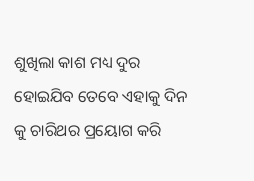ଶୁଖିଲା କାଶ ମଧ୍ୟ ଦୁର ହୋଇଯିବ ତେବେ ଏହାକୁ ଦିନ କୁ ଚାରିଥର ପ୍ରୟୋଗ କରି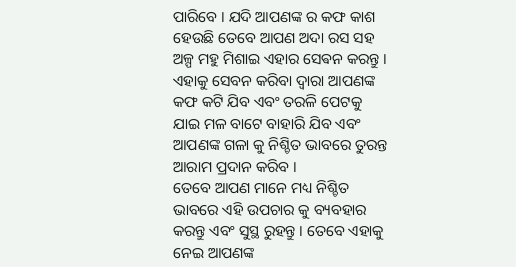ପାରିବେ । ଯଦି ଆପଣଙ୍କ ର କଫ କାଶ ହେଉଛି ତେବେ ଆପଣ ଅଦା ରସ ସହ ଅଳ୍ପ ମହୁ ମିଶାଇ ଏହାର ସେଵନ କରନ୍ତୁ ।
ଏହାକୁ ସେବନ କରିବା ଦ୍ୱାରା ଆପଣଙ୍କ କଫ କଟି ଯିବ ଏବଂ ତରଳି ପେଟକୁ ଯାଇ ମଳ ବାଟେ ବାହାରି ଯିବ ଏବଂ ଆପଣଙ୍କ ଗଳା କୁ ନିଶ୍ଚିତ ଭାବରେ ତୁରନ୍ତ ଆରାମ ପ୍ରଦାନ କରିବ ।
ତେବେ ଆପଣ ମାନେ ମଧ୍ୟ ନିଶ୍ଚିତ ଭାବରେ ଏହି ଉପଚାର କୁ ବ୍ୟବହାର କରନ୍ତୁ ଏବଂ ସୁସ୍ଥ ରୁହନ୍ତୁ । ତେବେ ଏହାକୁ ନେଇ ଆପଣଙ୍କ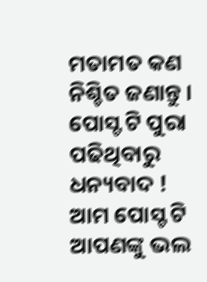ମତାମତ କଣ ନିଶ୍ଚିତ ଜଣାନ୍ତୁ । ପୋସ୍ଟ ଟି ପୁରା ପଢିଥିବାରୁ ଧନ୍ୟବାଦ ! ଆମ ପୋସ୍ଟ ଟି ଆପଣଙ୍କୁ ଭଲ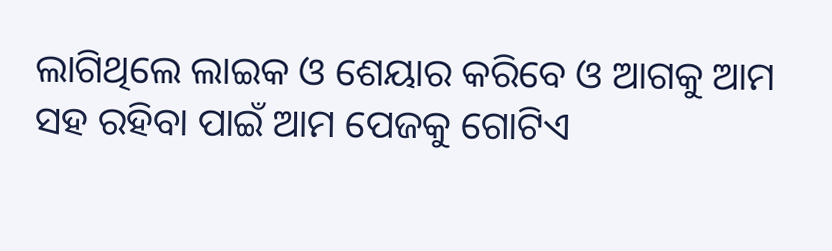ଲାଗିଥିଲେ ଲାଇକ ଓ ଶେୟାର କରିବେ ଓ ଆଗକୁ ଆମ ସହ ରହିବା ପାଇଁ ଆମ ପେଜକୁ ଗୋଟିଏ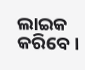ଲାଇକ କରିବେ ।